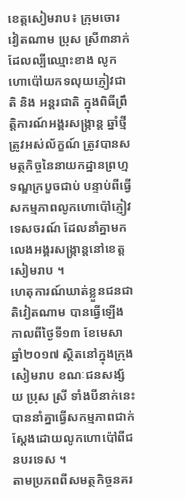ខេត្តសៀមរាប៖ ក្រុមចោរ វៀតណាម ប្រុស ស្រី៣នាក់ ដែលល្បីឈ្មោះខាង លូកហោប៉ៅយកទលុយភ្ញៀវជាតិ និង អន្តរជាតិ ក្នុងពិធីព្រឹត្តិការណ៍អង្គរសង្ក្រាន្ត ឆ្នាំថ្មី ត្រូវអស់ល័ក្ខណ៍ ត្រូវបានសមត្ថកិច្ចនៃនាយកដ្ឋានព្រហ្មទណ្ឌក្របួចជាប់ បន្ទាប់ពីធ្វើសកម្មភាពលូកហោប៉ៅភ្ញៀវទេសចរណ៍ ដែលនាំគ្នាមកលេងអង្គរសង្ក្រាន្តនៅខេត្តសៀមរាប ។
ហេតុការណ៍ឃាត់ខ្លួនជនជាតិវៀតណាម បានធ្វើឡើងកាលពីថ្ងៃទី១៣ ខែមេសា ឆ្នាំ២០១៧ ស្ថិតនៅក្នុងក្រុងសៀមរាប ខណៈជនសង្ស័យ ប្រុស ស្រី ទាំងបីនាក់នេះបាននាំគ្នាធ្វើសកម្មភាពជាក់ស្តែងដោយលូកហោប៉ៅពីជនបរទេស ។
តាមប្រភពពីសមត្ថកិច្ចនគរ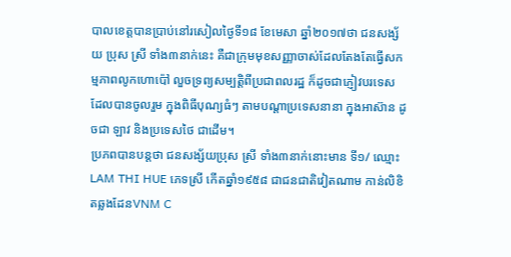បាលខេត្តបានប្រាប់នៅរសៀលថ្ងៃទី១៨ ខែមេសា ឆ្នាំ២០១៧ថា ជនសង្ស័យ ប្រុស ស្រី ទាំង៣នាក់នេះ គឺជាក្រុមមុខសញ្ញាចាស់ដែលតែងតែធ្វើសកម្មភាពលូកហោប៉ៅ លួចទ្រព្យសម្បតិ្តពីប្រជាពលរដ្ឋ ក៏ដូចជាភ្ញៀវបរទេស ដែលបានចូលរួម ក្នុងពិធីបុណ្យធំៗ តាមបណ្តាប្រទេសនានា ក្នុងអាស៊ាន ដូចជា ឡាវ និងប្រទេសថៃ ជាដើម។
ប្រភពបានបន្តថា ជនសង្ស័យប្រុស ស្រី ទាំង៣នាក់នោះមាន ទី១/ ឈ្មោះ LAM THI HUE ភេទស្រី កើតឆ្នាំ១៩៥៨ ជាជនជាតិវៀតណាម កាន់លិខិតឆ្លងដែនVNM C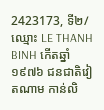2423173, ទី២/ឈ្មោះ LE THANH BINH កើតឆ្នាំ១៩៧៦ ជនជាតិវៀតណាម កាន់លិ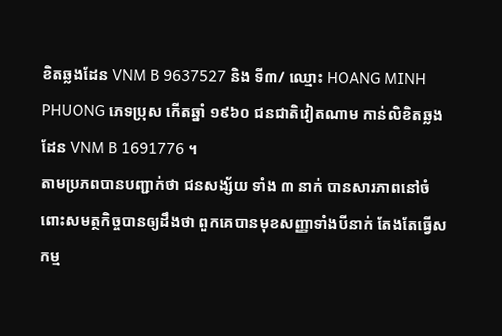ខិតឆ្លងដែន VNM B 9637527 និង ទី៣/ ឈ្មោះ HOANG MINH PHUONG ភេទប្រុស កើតឆ្នាំ ១៩៦០ ជនជាតិវៀតណាម កាន់លិខិតឆ្លងដែន VNM B 1691776 ។
តាមប្រភពបានបញ្ជាក់ថា ជនសង្ស័យ ទាំង ៣ នាក់ បានសារភាពនៅចំពោះសមត្ថកិច្ចបានឲ្យដឹងថា ពួកគេបានមុខសញ្ញាទាំងបីនាក់ តែងតែធ្វើសកម្ម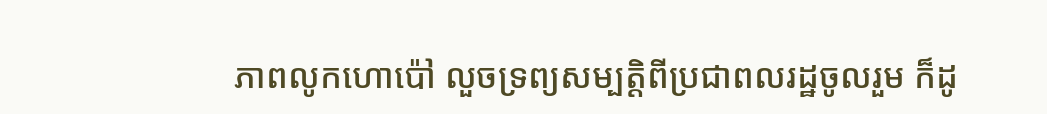ភាពលូកហោប៉ៅ លួចទ្រព្យសម្បតិ្តពីប្រជាពលរដ្ឋចូលរួម ក៏ដូ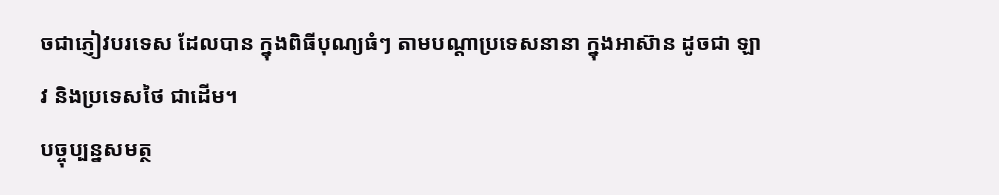ចជាភ្ញៀវបរទេស ដែលបាន ក្នុងពិធីបុណ្យធំៗ តាមបណ្តាប្រទេសនានា ក្នុងអាស៊ាន ដូចជា ឡាវ និងប្រទេសថៃ ជាដើម។
បច្ចុប្បន្នសមត្ថ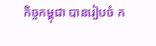កិច្ចកម្ពុជា បានរៀបចំ ក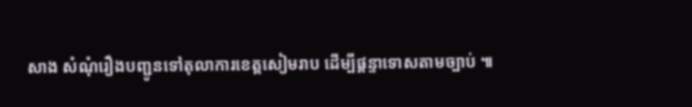សាង សំណុំរឿងបញ្ជូនទៅតុលាការខេត្តសៀមរាប ដើម្បីផ្តន្ទាទោសតាមច្បាប់ ៕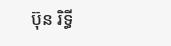ប៊ុន រិទ្ធី